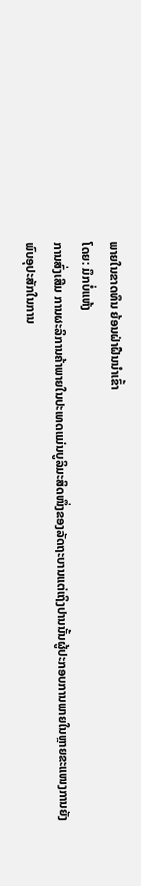ພາຍໃນຂາດທຶນ ຍ້ອນຝ່າຝືນນຳເຂົ້າ
ໂດຍ: ມຶກບໍ່ແຫ້ງ
ການສົ່ງເສີມ ການຜະລິການຄ້າພາຍໃນປະເທດແມ່ນບູລິມະສິດໜຶ່ງຂອງລັດຖະບານແຕ່ເຖິງປານນັ້ນຜູ້ປະກອບການພາຍໃນຫຼາຍຂະແໜງການຍັງພົບອຸປະສັກໃນການ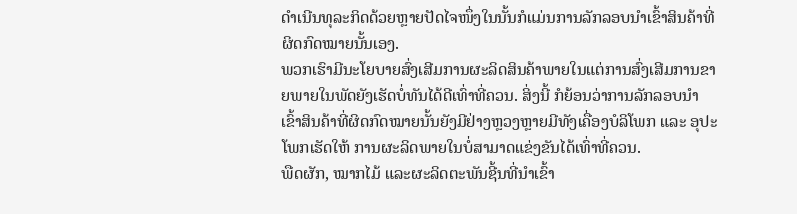ດຳເນີນທຸລະກິດດ້ວຍຫຼາຍປັດໄຈໜຶ່ງໃນນັ້ນກໍແມ່ນການລັກລອບນຳເຂົ້າສິນຄ້າທີ່ຜິດກົດໝາຍນັ້ນເອງ.
ພວກເຮົາມີນະໂຍບາຍສົ່ງເສີມການຜະລິດສິນຄ້າພາຍໃນແຕ່ການສົ່ງເສີມການຂາຍພາຍໃນພັດຍັງເຮັດບໍ່ທັນໄດ້ດີເທົ່າທີ່ຄວນ. ສິ່ງນີ້ ກໍຍ້ອນວ່າການລັກລອບນຳເຂົ້າສິນຄ້າທີ່ຜິດກົດໝາຍນັ້ນຍັງມີຢ່າງຫຼວງຫຼາຍມີທັງເຄື່ອງບໍລິໂພກ ແລະ ອຸປະໂພກເຮັດໃຫ້ ການຜະລິດພາຍໃນບໍ່ສາມາດແຂ່ງຂັນໄດ້ເທົ່າທີ່ຄວນ.
ພືດຜັກ, ໝາກໄມ້ ແລະຜະລິດຕະພັນຊີ້ນທີ່ນຳເຂົ້າ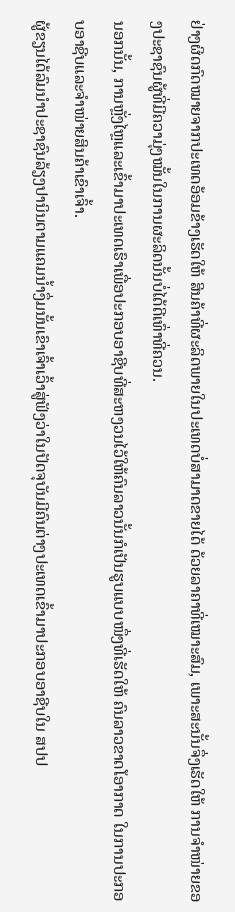ຢ່າງຜິດກົດໝາຍຈາກປະເທດອ້ອມຂ້າງເຮັດໃຫ້ ສິນຄ້າທີ່ຜະລິດພາຍໃນປະເທດບໍ່ສາມາດຂາຍໄດ້ ດ້ວຍລາຄາທີ່ເໝາະສົມ, ເພາະສະນັ້ນຈຶ່ງເຮັດໃຫ້ ການຈຳໜ່າຍຂອງປະຊາຊົນຜູ້ທີ່ມີຄວາມຸ່ງໝັ້ນໃນການຜະລິດນັ້ນບໍ່ໄດ້ດີເທົ່າທີ່ຄວນ.
ນອກນັ້ນ, ການຫຼັ່ງໄຫຼແລະເຂົ້າມາປະເທດເຮົາເພື່ອປະກອບອາຊີບທີ່ສະຫງວນໄວ້ໃຫ້ຄົນລາວນັ້ນກໍເປັນຮູບແບບໜຶ່ງທີ່ເຮັດໃຫ້ ຄົນລາວຂາດໂອາກາດ ໃນການປະກອບອາຊີບແລະຈຳໜ່າຍສິນຄ້າເຂົາເຈົ້າ.
ຜູ້ຂຽນໄດ້ລົມນຳປະຊາຊົນລ້ຽງປານິນຕາມແຄມນ້ຳງຶ່ມນັ້ນເຂົາເຈົ້າເວົ້າສູ່ຟັງວ່າໃນປັດຈຸບັນມີຄົນຕ່າງປະເທດເຂົ້າມາປະກອບອາຊີບໃນ ສປປ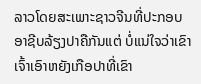ລາວໂດຍສະເພາະຊາວຈີນທີ່ປະກອບອາຊີບລ້ຽງປາຄືກັນແຕ່ ບໍ່ແນ່ໃຈວ່າເຂົາເຈົ້າເອົາຫຍັງເກືອປາທີ່ເຂົາ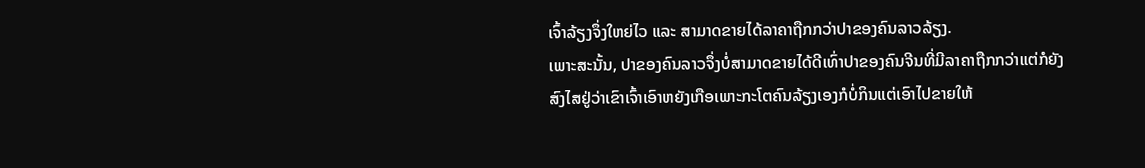ເຈົ້າລ້ຽງຈຶ່ງໃຫຍ່ໄວ ແລະ ສາມາດຂາຍໄດ້ລາຄາຖືກກວ່າປາຂອງຄົນລາວລ້ຽງ.
ເພາະສະນັ້ນ, ປາຂອງຄົນລາວຈຶ່ງບໍ່ສາມາດຂາຍໄດ້ດີເທົ່າປາຂອງຄົນຈີນທີ່ມີລາຄາຖືກກວ່າແຕ່ກໍຍັງສົງໄສຢູ່ວ່າເຂົາເຈົ້າເອົາຫຍັງເກືອເພາະກະໂຕຄົນລ້ຽງເອງກໍບໍ່ກິນແຕ່ເອົາໄປຂາຍໃຫ້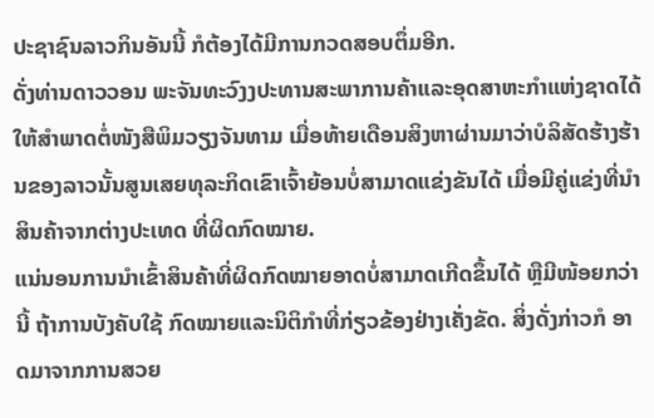ປະຊາຊົນລາວກິນອັນນີ້ ກໍຕ້ອງໄດ້ມີການກວດສອບຕຶ່ມອີກ.
ດັ່ງທ່ານດາວວອນ ພະຈັນທະວົງງປະທານສະພາການຄ້າແລະອຸດສາຫະກຳແຫ່ງຊາດໄດ້ໃຫ້ສຳພາດຕໍ່ໜັງສືພິມວຽງຈັນທາມ ເມື່ອທ້າຍເດືອນສິງຫາຜ່ານມາວ່າບໍລິສັດຮ້າງຮ້ານຂອງລາວນັ້ນສູນເສຍທຸລະກິດເຂົາເຈົ້າຍ້ອນບໍ່ສາມາດແຂ່ງຂັນໄດ້ ເມື່ອມີຄູ່ແຂ່ງທີ່ນຳສິນຄ້າຈາກຕ່າງປະເທດ ທີ່ຜິດກົດໝາຍ.
ແນ່ນອນການນຳເຂົ້າສິນຄ້າທີ່ຜິດກົດໝາຍອາດບໍ່ສາມາດເກີດຂຶ້ນໄດ້ ຫຼືມີໜ້ອຍກວ່ານີ້ ຖ້າການບັງຄັບໃຊ້ ກົດໝາຍແລະນິຕິກຳທີ່ກ່ຽວຂ້ອງຢ່າງເຄັ່ງຂັດ. ສິ່ງດັ່ງກ່າວກໍ ອາດມາຈາກການສວຍ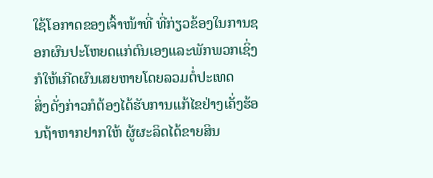ໃຊ້ໂອກາດຂອງເຈົ້າໜ້າທີ່ ທີ່ກ່ຽວຂ້ອງໃນການຊອກຜົນປະໂຫຍດແກ່ຕົນເອງແລະພັກພວກເຊິ່ງກໍໃຫ້ເກີດຜົນເສຍຫາຍໂດຍລວມຕໍ່ປະເທດ
ສິ່ງດັ່ງກ່າວກໍຕ້ອງໄດ້ຮັບການແກ້ໄຂຢ່າງເຄັ່ງຮ້ອນຖ້າຫາກຢາກໃຫ້ ຜູ້ຜະລິດໄດ້ຂາຍສິນ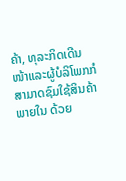ຄ້າ, ທຸລະກິດເດີນໜ້າແລະຜູ້ບໍລິໂພກກໍສາມາດຊົມໃຊ້ສິນຄ້າພາຍໃນ ດ້ວຍ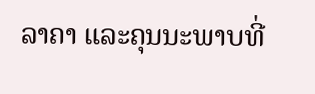ລາຄາ ແລະຄຸນນະພາບທີ່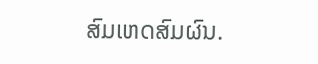ສົມເຫດສົມຜົນ.